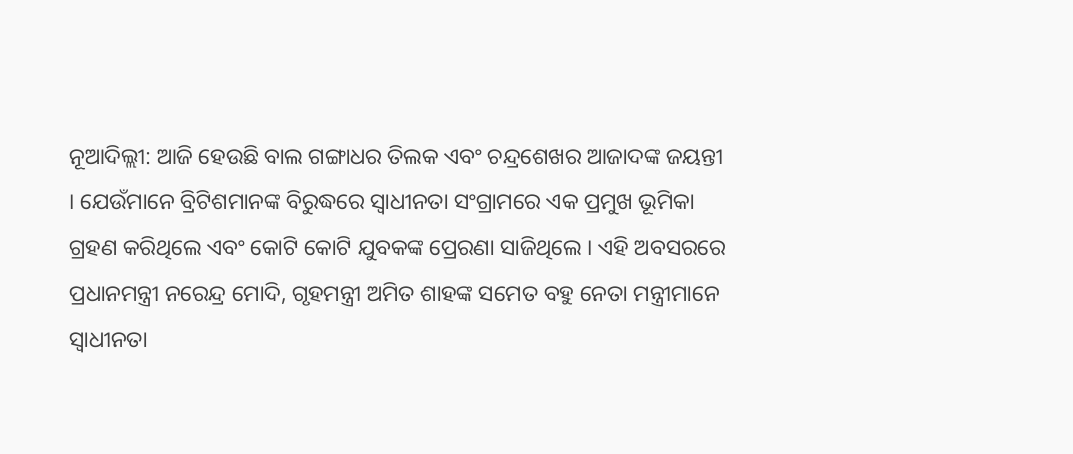ନୂଆଦିଲ୍ଲୀ: ଆଜି ହେଉଛି ବାଲ ଗଙ୍ଗାଧର ତିଲକ ଏବଂ ଚନ୍ଦ୍ରଶେଖର ଆଜାଦଙ୍କ ଜୟନ୍ତୀ । ଯେଉଁମାନେ ବ୍ରିଟିଶମାନଙ୍କ ବିରୁଦ୍ଧରେ ସ୍ୱାଧୀନତା ସଂଗ୍ରାମରେ ଏକ ପ୍ରମୁଖ ଭୂମିକା ଗ୍ରହଣ କରିଥିଲେ ଏବଂ କୋଟି କୋଟି ଯୁବକଙ୍କ ପ୍ରେରଣା ସାଜିଥିଲେ । ଏହି ଅବସରରେ ପ୍ରଧାନମନ୍ତ୍ରୀ ନରେନ୍ଦ୍ର ମୋଦି, ଗୃହମନ୍ତ୍ରୀ ଅମିତ ଶାହଙ୍କ ସମେତ ବହୁ ନେତା ମନ୍ତ୍ରୀମାନେ ସ୍ବାଧୀନତା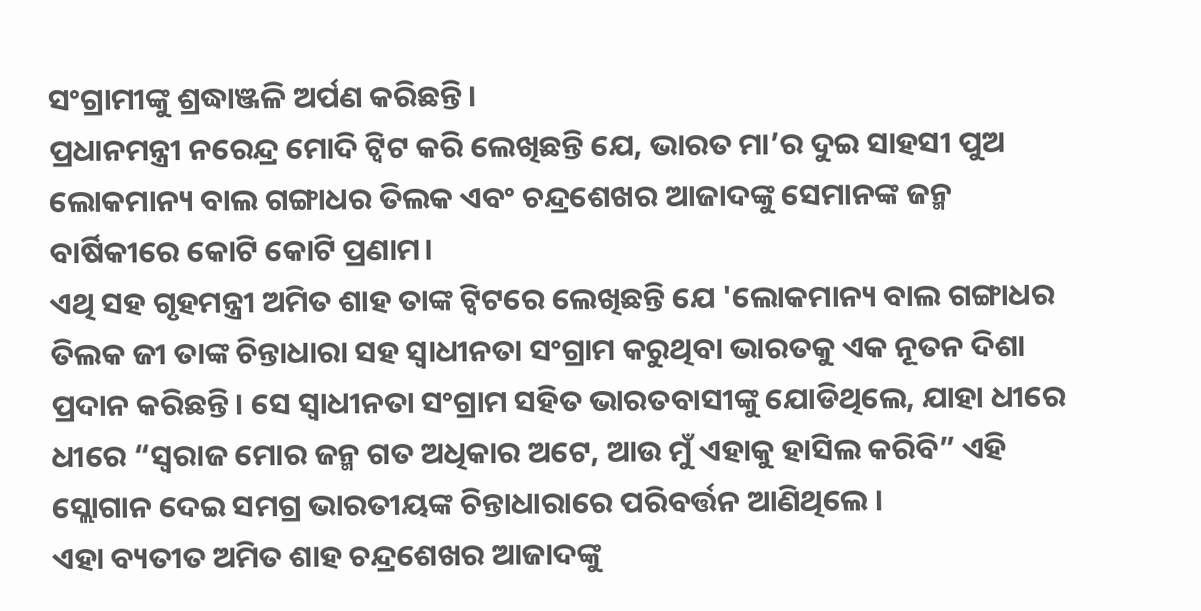ସଂଗ୍ରାମୀଙ୍କୁ ଶ୍ରଦ୍ଧାଞ୍ଜଳି ଅର୍ପଣ କରିଛନ୍ତି।
ପ୍ରଧାନମନ୍ତ୍ରୀ ନରେନ୍ଦ୍ର ମୋଦି ଟ୍ୱିଟ କରି ଲେଖିଛନ୍ତି ଯେ, ଭାରତ ମା’ର ଦୁଇ ସାହସୀ ପୁଅ ଲୋକମାନ୍ୟ ବାଲ ଗଙ୍ଗାଧର ତିଲକ ଏବଂ ଚନ୍ଦ୍ରଶେଖର ଆଜାଦଙ୍କୁ ସେମାନଙ୍କ ଜନ୍ମ ବାର୍ଷିକୀରେ କୋଟି କୋଟି ପ୍ରଣାମ।
ଏଥି ସହ ଗୃହମନ୍ତ୍ରୀ ଅମିତ ଶାହ ତାଙ୍କ ଟ୍ୱିଟରେ ଲେଖିଛନ୍ତି ଯେ 'ଲୋକମାନ୍ୟ ବାଲ ଗଙ୍ଗାଧର ତିଲକ ଜୀ ତାଙ୍କ ଚିନ୍ତାଧାରା ସହ ସ୍ୱାଧୀନତା ସଂଗ୍ରାମ କରୁଥିବା ଭାରତକୁ ଏକ ନୂତନ ଦିଶା ପ୍ରଦାନ କରିଛନ୍ତି। ସେ ସ୍ୱାଧୀନତା ସଂଗ୍ରାମ ସହିତ ଭାରତବାସୀଙ୍କୁ ଯୋଡିଥିଲେ, ଯାହା ଧୀରେ ଧୀରେ “ସ୍ୱରାଜ ମୋର ଜନ୍ମ ଗତ ଅଧିକାର ଅଟେ, ଆଉ ମୁଁ ଏହାକୁ ହାସିଲ କରିବି” ଏହି ସ୍ଲୋଗାନ ଦେଇ ସମଗ୍ର ଭାରତୀୟଙ୍କ ଚିନ୍ତାଧାରାରେ ପରିବର୍ତ୍ତନ ଆଣିଥିଲେ ।
ଏହା ବ୍ୟତୀତ ଅମିତ ଶାହ ଚନ୍ଦ୍ରଶେଖର ଆଜାଦଙ୍କୁ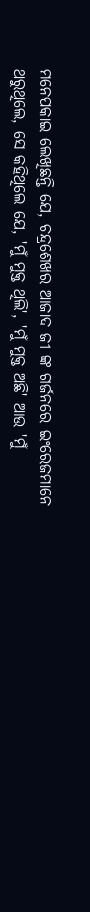ମନେପକାଇ ଲେଖିଛନ୍ତି ଯେ, ଚନ୍ଦ୍ରଶେଖର ଆଜାଦ ଜୀ ଙ୍କ ଗର୍ଜନରେ ଇଂରେଜମାନେ ଥରୁଥିଲେ, ସେ କହିଥିଲେ ଯେ, 'ମୁଁ ମୁକ୍ତ ଥିଲି', 'ମୁଁ ମୁକ୍ତ ଅଛି' ଆଉ 'ମୁଁ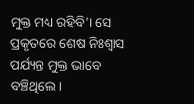ମୁକ୍ତ ମଧ୍ୟ ରହିବି'। ସେ ପ୍ରକୃତରେ ଶେଷ ନିଃଶ୍ୱାସ ପର୍ଯ୍ୟନ୍ତ ମୁକ୍ତ ଭାବେ ବଞ୍ଚିଥିଲେ।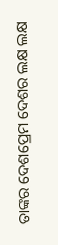ତାଙ୍କର ଦେଶପ୍ରେମ ଦେଶର ଲକ୍ଷ ଲକ୍ଷ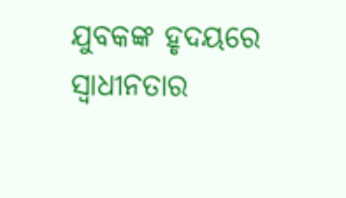ଯୁବକଙ୍କ ହୃଦୟରେ ସ୍ୱାଧୀନତାର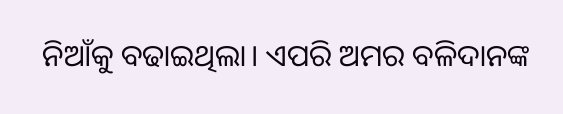ନିଆଁକୁ ବଢାଇଥିଲା। ଏପରି ଅମର ବଳିଦାନଙ୍କ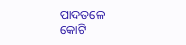ପାଦତଳେ କୋଟି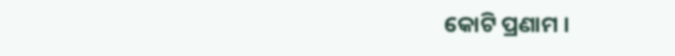କୋଟି ପ୍ରଣାମ ।